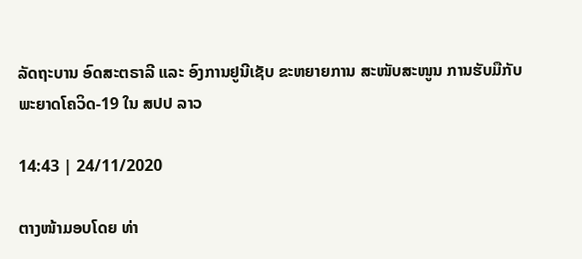ລັດຖະບານ ອົດສະຕຣາລີ ແລະ ອົງການຢູນີເຊັບ ຂະຫຍາຍການ ສະໜັບສະໜູນ ການຮັບມືກັບພະຍາດໂຄວິດ-19 ໃນ ສປປ ລາວ

14:43 | 24/11/2020

ຕາງໜ້າມອບໂດຍ ທ່າ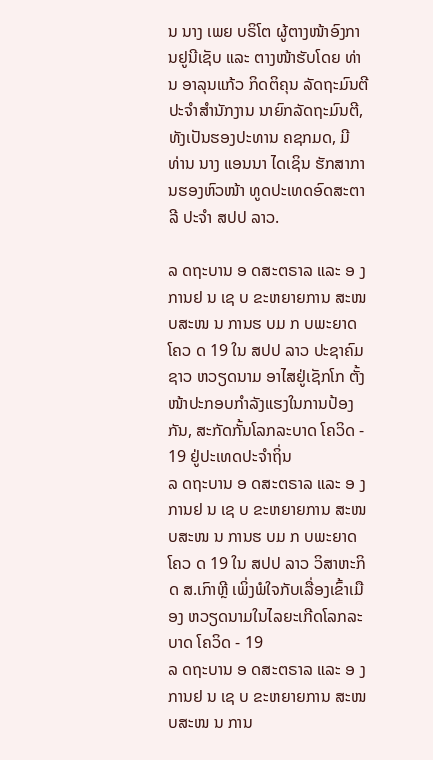ນ ນາງ ເພຍ ບຣິໂຕ ຜູ້ຕາງໜ້າອົງການຢູນີເຊັບ ແລະ ຕາງໜ້າຮັບໂດຍ ທ່ານ ອາລຸນແກ້ວ ກິດຕິຄຸນ ລັດຖະມົນຕີ ປະຈໍາສໍານັກງານ ນາຍົກລັດຖະມົນຕີ, ທັງເປັນຮອງປະທານ ຄຊກມດ, ມີ ທ່ານ ນາງ ແອນນາ ໄດເຊິນ ຮັກສາການຮອງຫົວໜ້າ ທູດປະເທດອົດສະຕາລີ ປະຈຳ ສປປ ລາວ.

ລ ດຖະບານ ອ ດສະຕຣາລ ແລະ ອ ງການຢ ນ ເຊ ບ ຂະຫຍາຍການ ສະໜ ບສະໜ ນ ການຮ ບມ ກ ບພະຍາດໂຄວ ດ 19 ໃນ ສປປ ລາວ ປະຊາຄົມຊາວ ຫວຽດນາມ ອາໄສຢູ່ເຊັກໂກ ຕັ້ງໜ້າປະກອບກຳລັງແຮງໃນການປ້ອງກັນ, ສະກັດກັ້ນໂລກລະບາດ ໂຄວິດ - 19 ຢູ່ປະເທດປະຈຳຖິ່ນ
ລ ດຖະບານ ອ ດສະຕຣາລ ແລະ ອ ງການຢ ນ ເຊ ບ ຂະຫຍາຍການ ສະໜ ບສະໜ ນ ການຮ ບມ ກ ບພະຍາດໂຄວ ດ 19 ໃນ ສປປ ລາວ ວິສາຫະກິດ ສ.ເກົາຫຼີ ເພິ່ງພໍໃຈກັບເລື່ອງເຂົ້າເມືອງ ຫວຽດນາມໃນໄລຍະເກີດໂລກລະບາດ ໂຄວິດ - 19
ລ ດຖະບານ ອ ດສະຕຣາລ ແລະ ອ ງການຢ ນ ເຊ ບ ຂະຫຍາຍການ ສະໜ ບສະໜ ນ ການ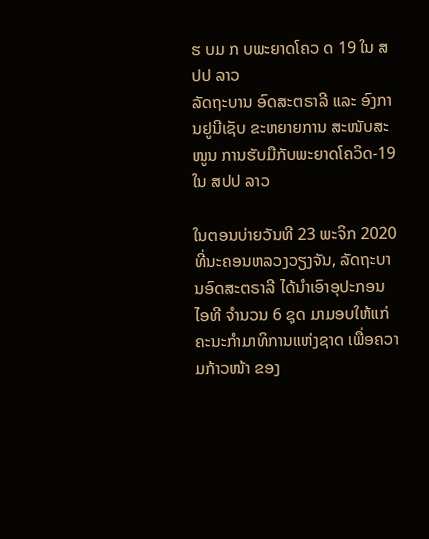ຮ ບມ ກ ບພະຍາດໂຄວ ດ 19 ໃນ ສປປ ລາວ
ລັດຖະບານ ອົດສະຕຣາລີ ແລະ ອົງການຢູນີເຊັບ ຂະຫຍາຍການ ສະໜັບສະໜູນ ການຮັບມືກັບພະຍາດໂຄວິດ-19 ໃນ ສປປ ລາວ

ໃນຕອນບ່າຍວັນທີ 23 ພະຈິກ 2020 ທີ່ນະຄອນຫລວງວຽງຈັນ, ລັດຖະບານອົດສະຕຣາລີ ໄດ້ນຳເອົາອຸປະກອນໄອທີ ຈຳນວນ 6 ຊຸດ ມາມອບໃຫ້ແກ່ຄະນະກໍາມາທິການແຫ່ງຊາດ ເພື່ອຄວາມກ້າວໜ້າ ຂອງ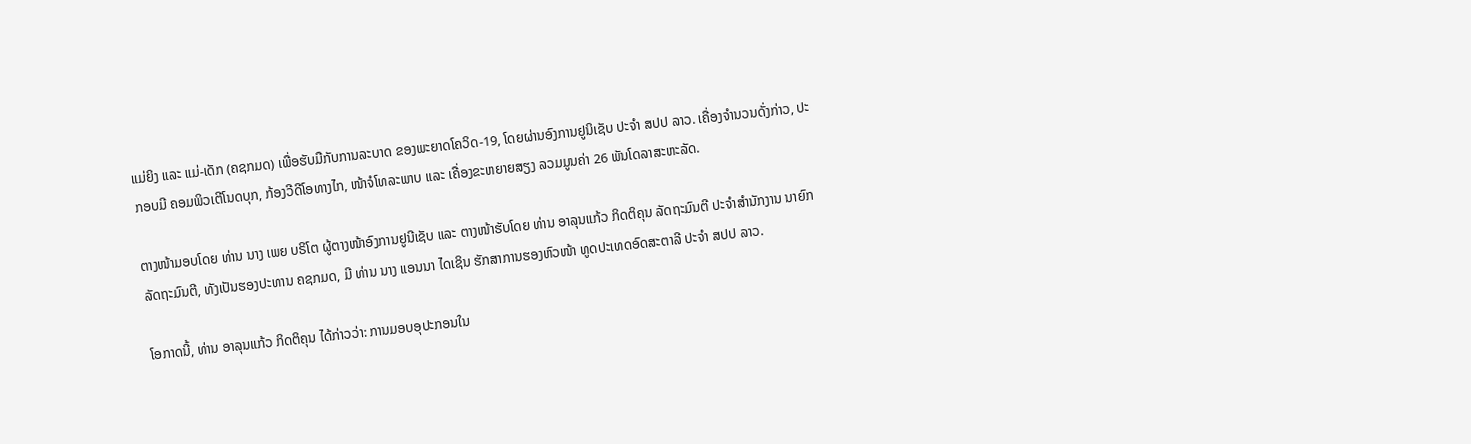ແມ່ຍິງ ແລະ ແມ່-ເດັກ (ຄຊກມດ) ເພື່ອຮັບມືກັບການລະບາດ ຂອງພະຍາດໂຄວິດ-19, ໂດຍຜ່ານອົງການຢູນິເຊັບ ປະຈໍາ ສປປ ລາວ. ເຄື່ອງຈຳນວນດັ່ງກ່າວ, ປະກອບມີ ຄອມພິວເຕີໂນດບຸກ, ກ້ອງວີດີໂອທາງໄກ, ໜ້າຈໍໂທລະພາບ ແລະ ເຄື່ອງຂະຫຍາຍສຽງ ລວມມູນຄ່າ 26 ພັນໂດລາສະຫະລັດ.

ຕາງໜ້າມອບໂດຍ ທ່ານ ນາງ ເພຍ ບຣິໂຕ ຜູ້ຕາງໜ້າອົງການຢູນີເຊັບ ແລະ ຕາງໜ້າຮັບໂດຍ ທ່ານ ອາລຸນແກ້ວ ກິດຕິຄຸນ ລັດຖະມົນຕີ ປະຈໍາສໍານັກງານ ນາຍົກລັດຖະມົນຕີ, ທັງເປັນຮອງປະທານ ຄຊກມດ, ມີ ທ່ານ ນາງ ແອນນາ ໄດເຊິນ ຮັກສາການຮອງຫົວໜ້າ ທູດປະເທດອົດສະຕາລີ ປະຈຳ ສປປ ລາວ.

ໂອກາດນີ້, ທ່ານ ອາລຸນແກ້ວ ກິດຕິຄຸນ ໄດ້ກ່າວວ່າ: ການມອບອຸປະກອນໃນ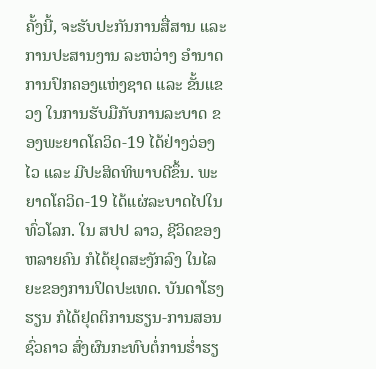ຄັ້ງນີ້, ຈະຮັບປະກັນການສື່ສານ ແລະ ການປະສານງານ ລະຫວ່າງ ອຳນາດການປົກຄອງແຫ່ງຊາດ ແລະ ຂັ້ນແຂວງ ໃນການຮັບມືກັບການລະບາດ ຂອງພະຍາດໂຄວິດ-19 ໄດ້ຢ່າງວ່ອງໄວ ແລະ ມີປະສິດທິພາບດີຂຶ້ນ. ພະຍາດໂຄວິດ-19 ໄດ້ແຜ່ລະບາດໄປໃນທົ່ວໂລກ. ໃນ ສປປ ລາວ, ຊີວິດຂອງຫລາຍຄົນ ກໍໄດ້ຢຸດສະງັກລົງ ໃນໄລຍະຂອງການປິດປະເທດ. ບັນດາໂຮງຮຽນ ກໍໄດ້ຢຸດຕິການຮຽນ-ການສອນຊົ່ວຄາວ ສົ່ງຜົນກະທົບຕໍ່ການຮໍ່າຮຽ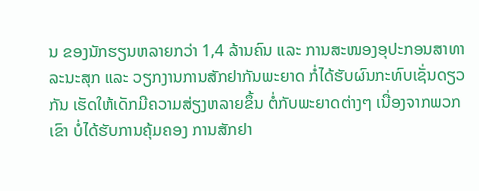ນ ຂອງນັກຮຽນຫລາຍກວ່າ 1,4 ລ້ານຄົນ ແລະ ການສະໜອງອຸປະກອນສາທາ ລະນະສຸກ ແລະ ວຽກງານການສັກຢາກັນພະຍາດ ກໍ່ໄດ້ຮັບຜົນກະທົບເຊັ່ນດຽວກັນ ເຮັດໃຫ້ເດັກມີຄວາມສ່ຽງຫລາຍຂຶ້ນ ຕໍ່ກັບພະຍາດຕ່າງໆ ເນື່ອງຈາກພວກເຂົາ ບໍ່ໄດ້ຮັບການຄຸ້ມຄອງ ການສັກຢາ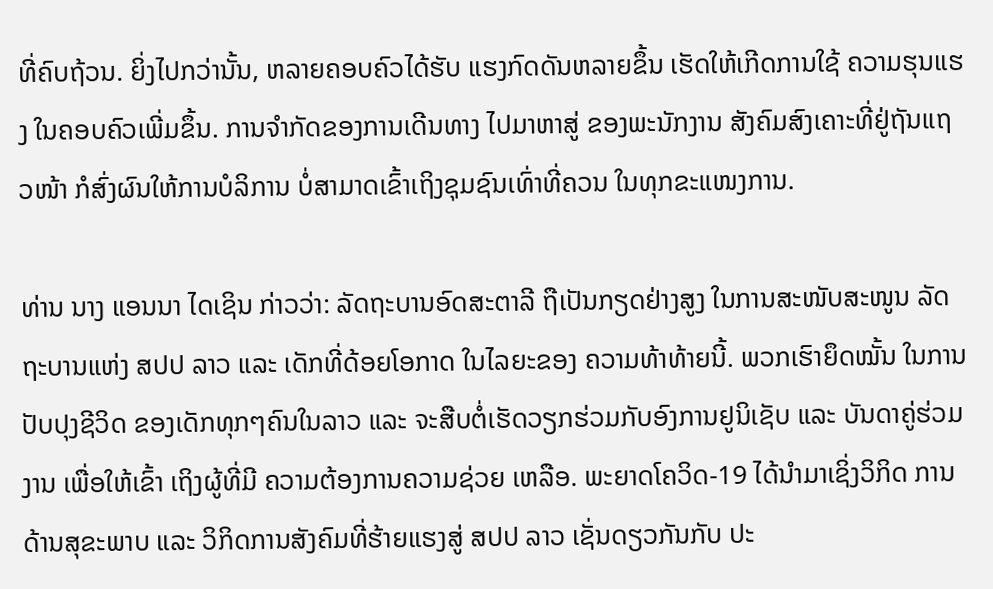ທີ່ຄົບຖ້ວນ. ຍິ່ງໄປກວ່ານັ້ນ, ຫລາຍຄອບຄົວໄດ້ຮັບ ແຮງກົດດັນຫລາຍຂຶ້ນ ເຮັດໃຫ້ເກີດການໃຊ້ ຄວາມຮຸນແຮງ ໃນຄອບຄົວເພີ່ມຂຶ້ນ. ການຈໍາກັດຂອງການເດີນທາງ ໄປມາຫາສູ່ ຂອງພະນັກງານ ສັງຄົມສົງເຄາະທີ່ຢູ່ຖັນແຖວໜ້າ ກໍສົ່ງຜົນໃຫ້ການບໍລິການ ບໍ່ສາມາດເຂົ້າເຖິງຊຸມຊົນເທົ່າທີ່ຄວນ ໃນທຸກຂະແໜງການ.

ທ່ານ ນາງ ແອນນາ ໄດເຊິນ ກ່າວວ່າ: ລັດຖະບານອົດສະຕາລີ ຖືເປັນກຽດຢ່າງສູງ ໃນການສະໜັບສະໜູນ ລັດຖະບານແຫ່ງ ສປປ ລາວ ແລະ ເດັກທີ່ດ້ອຍໂອກາດ ໃນໄລຍະຂອງ ຄວາມທ້າທ້າຍນີ້. ພວກເຮົາຍຶດໝັ້ນ ໃນການປັບປຸງຊີວິດ ຂອງເດັກທຸກໆຄົນໃນລາວ ແລະ ຈະສືບຕໍ່ເຮັດວຽກຮ່ວມກັບອົງການຢູນິເຊັບ ແລະ ບັນດາຄູ່ຮ່ວມງານ ເພື່ອໃຫ້ເຂົ້າ ເຖິງຜູ້ທີ່ມີ ຄວາມຕ້ອງການຄວາມຊ່ວຍ ເຫລືອ. ພະຍາດໂຄວິດ-19 ໄດ້ນໍາມາເຊິ່ງວິກິດ ການດ້ານສຸຂະພາບ ແລະ ວິກິດການສັງຄົມທີ່ຮ້າຍແຮງສູ່ ສປປ ລາວ ເຊັ່ນດຽວກັນກັບ ປະ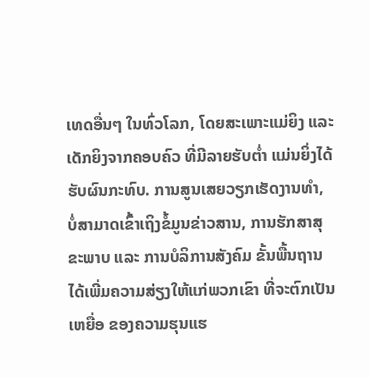ເທດອື່ນໆ ໃນທົ່ວໂລກ, ໂດຍສະເພາະແມ່ຍິງ ແລະ ເດັກຍິງຈາກຄອບຄົວ ທີ່ມີລາຍຮັບຕໍ່າ ແມ່ນຍິ່ງໄດ້ຮັບຜົນກະທົບ. ການສູນເສຍວຽກເຮັດງານທໍາ, ບໍ່ສາມາດເຂົ້າເຖິງຂໍ້ມູນຂ່າວສານ, ການຮັກສາສຸຂະພາບ ແລະ ການບໍລິການສັງຄົມ ຂັ້ນພື້ນຖານ ໄດ້ເພີ່ມຄວາມສ່ຽງໃຫ້ແກ່ພວກເຂົາ ທີ່ຈະຕົກເປັນເຫຍື່ອ ຂອງຄວາມຮຸນແຮ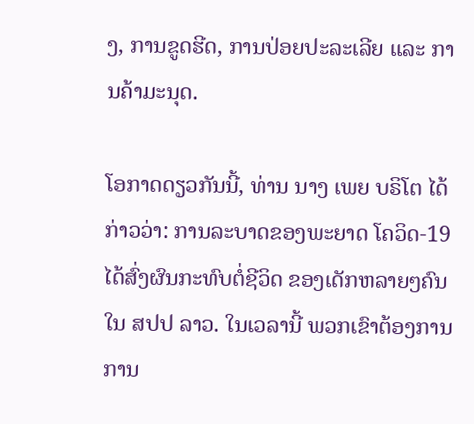ງ, ການຂູດຮີດ, ການປ່ອຍປະລະເລີຍ ແລະ ການຄ້າມະນຸດ.

ໂອກາດດຽວກັນນີ້, ທ່ານ ນາງ ເພຍ ບຣິໂຕ ໄດ້ກ່າວວ່າ: ການລະບາດຂອງພະຍາດ ໂຄວິດ-19 ໄດ້ສົ່ງຜົນກະທົບຕໍ່ຊີວິດ ຂອງເດັກຫລາຍໆຄົນໃນ ສປປ ລາວ. ໃນເວລານີ້ ພວກເຂົາຕ້ອງການ ການ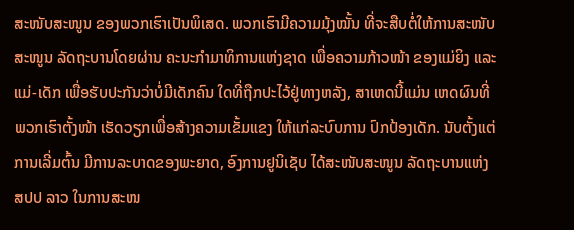ສະໜັບສະໜູນ ຂອງພວກເຮົາເປັນພິເສດ. ພວກເຮົາມີຄວາມມຸ້ງໝັ້ນ ທີ່ຈະສືບຕໍ່ໃຫ້ການສະໜັບສະໜູນ ລັດຖະບານໂດຍຜ່ານ ຄະນະກຳມາທິການແຫ່ງຊາດ ເພື່ອຄວາມກ້າວໜ້າ ຂອງແມ່ຍິງ ແລະ ແມ່-ເດັກ ເພື່ອຮັບປະກັນວ່າບໍ່ມີເດັກຄົນ ໃດທີ່ຖືກປະໄວ້ຢູ່ທາງຫລັງ, ສາເຫດນີ້ແມ່ນ ເຫດຜົນທີ່ພວກເຮົາຕັ້ງໜ້າ ເຮັດວຽກເພື່ອສ້າງຄວາມເຂັ້ມແຂງ ໃຫ້ແກ່ລະບົບການ ປົກປ້ອງເດັກ. ນັບຕັ້ງແຕ່ການເລີ່ມຕົ້ນ ມີການລະບາດຂອງພະຍາດ, ອົງການຢູນິເຊັບ ໄດ້ສະໜັບສະໜູນ ລັດຖະບານແຫ່ງ ສປປ ລາວ ໃນການສະໜ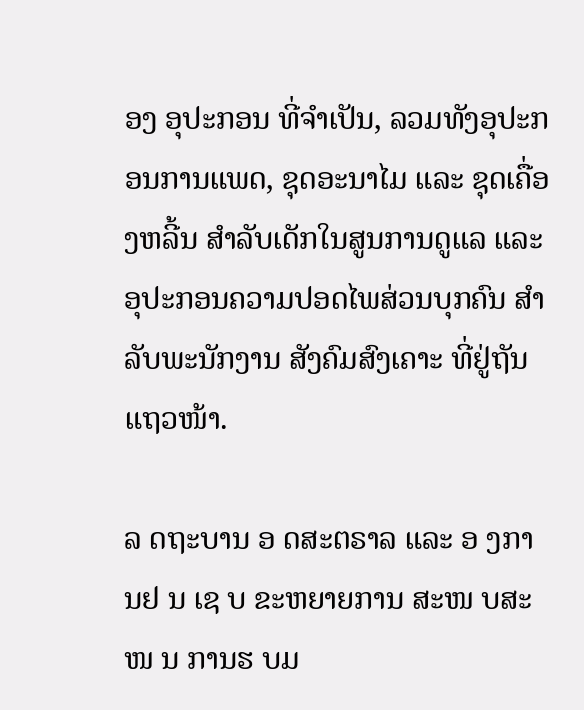ອງ ອຸປະກອນ ທີ່ຈຳເປັນ, ລວມທັງອຸປະກອນການແພດ, ຊຸດອະນາໄມ ແລະ ຊຸດເຄື່ອງຫລີ້ນ ສຳລັບເດັກໃນສູນການດູແລ ແລະ ອຸປະກອນຄວາມປອດໄພສ່ວນບຸກຄົນ ສຳລັບພະນັກງານ ສັງຄົມສົງເຄາະ ທີ່ຢູ່ຖັນແຖວໜ້າ.

ລ ດຖະບານ ອ ດສະຕຣາລ ແລະ ອ ງການຢ ນ ເຊ ບ ຂະຫຍາຍການ ສະໜ ບສະໜ ນ ການຮ ບມ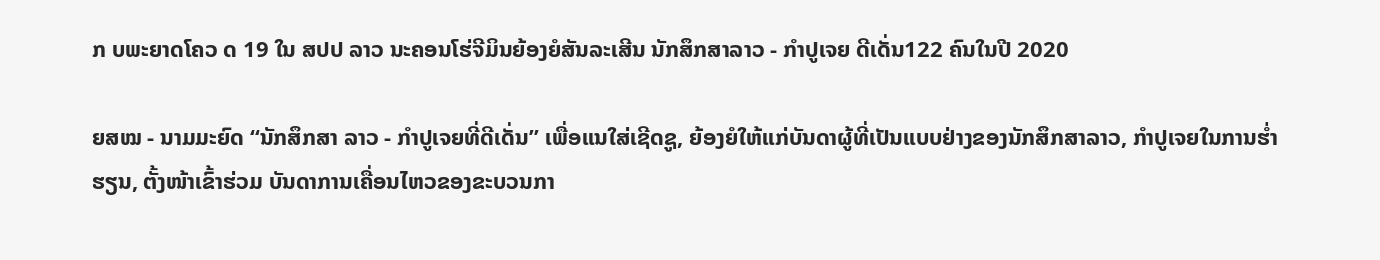ກ ບພະຍາດໂຄວ ດ 19 ໃນ ສປປ ລາວ ນະຄອນໂຮ່ຈີມິນຍ້ອງຍໍສັນລະເສີນ ນັກສຶກສາລາວ - ກຳປູເຈຍ ດີເດັ່ນ122 ຄົນໃນປີ 2020

ຍສໝ - ນາມມະຍົດ “ນັກສຶກສາ ລາວ - ກຳປູເຈຍທີ່ດີເດັ່ນ” ເພື່ອແນໃສ່ເຊີດຊູ, ຍ້ອງຍໍໃຫ້ແກ່ບັນດາຜູ້ທີ່ເປັນແບບຢ່າງຂອງນັກສຶກສາລາວ, ກຳປູເຈຍໃນການຮ່ຳຮຽນ, ຕັ້ງໜ້າເຂົ້າຮ່ວມ ບັນດາການເຄື່ອນໄຫວຂອງຂະບວນກາ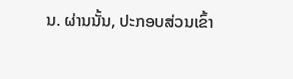ນ. ຜ່ານນັ້ນ, ປະກອບສ່ວນເຂົ້າ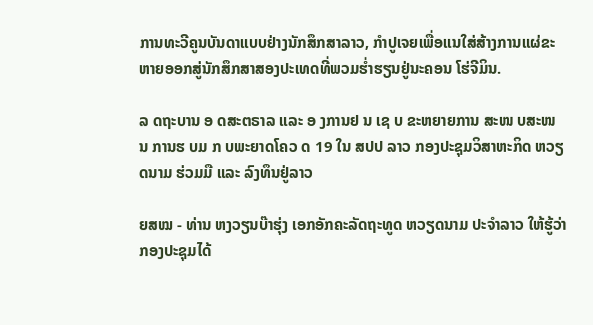ການທະວີຄູນບັນດາແບບຢ່າງນັກສຶກສາລາວ, ກຳປູເຈຍເພື່ອແນໃສ່ສ້າງການແຜ່ຂະຫາຍອອກສູ່ນັກສຶກສາສອງປະເທດທີ່ພວມຮ່ຳຮຽນຢູ່ນະຄອນ ໂຮ່ຈີມິນ.

ລ ດຖະບານ ອ ດສະຕຣາລ ແລະ ອ ງການຢ ນ ເຊ ບ ຂະຫຍາຍການ ສະໜ ບສະໜ ນ ການຮ ບມ ກ ບພະຍາດໂຄວ ດ 19 ໃນ ສປປ ລາວ ກອງປະຊຸມວິສາຫະກິດ ຫວຽດນາມ ຮ່ວມມື ແລະ ລົງທຶນຢູ່ລາວ

ຍສໝ - ທ່ານ ຫງວຽນບ໊າຮຸ່ງ ເອກອັກຄະລັດຖະທູດ ຫວຽດນາມ ປະຈຳລາວ ໃຫ້ຮູ້ວ່າ ກອງປະຊຸມໄດ້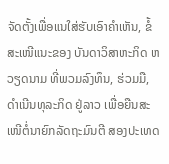ຈັດຕັ້ງເພື່ອແນໃສ່ຮັບເອົາຄຳເຫັນ, ຂໍ້ສະເໜີແນະຂອງ ບັນດາວິສາຫະກິດ ຫວຽດນາມ ທີ່ພວມລົງທຶນ, ຮ່ວມມື, ດຳເນີນທຸລະກິດ ຢູ່ລາວ ເພື່ອຍືນສະເໜີຕໍ່ນາຍົກລັດຖະມົນຕີ ສອງປະເທດ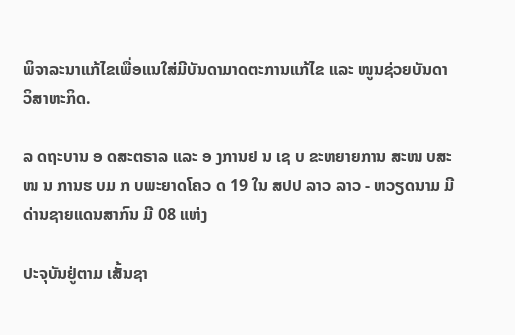ພິຈາລະນາແກ້ໄຂເພື່ອແນໃສ່ມີບັນດາມາດຕະການແກ້ໄຂ ແລະ ໜູນຊ່ວຍບັນດາວິສາຫະກິດ.

ລ ດຖະບານ ອ ດສະຕຣາລ ແລະ ອ ງການຢ ນ ເຊ ບ ຂະຫຍາຍການ ສະໜ ບສະໜ ນ ການຮ ບມ ກ ບພະຍາດໂຄວ ດ 19 ໃນ ສປປ ລາວ ລາວ - ຫວຽດນາມ ມີ ດ່ານຊາຍແດນສາກົນ ມີ 08 ແຫ່ງ

ປະຈຸບັນຢູ່ຕາມ ເສັ້ນຊາ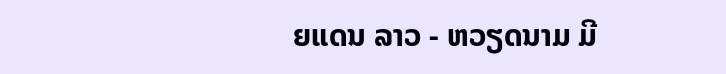ຍແດນ ລາວ - ຫວຽດນາມ ມີ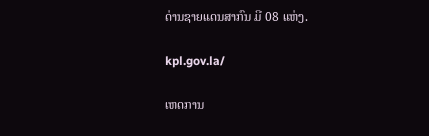ດ່ານຊາຍແດນສາກົນ ມີ 08 ແຫ່ງ.

kpl.gov.la/

ເຫດການ